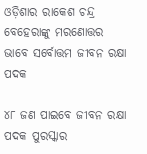ଓଡ଼ିଶାର ରାକେଶ ଚନ୍ଦ୍ର ବେହେରାଙ୍କୁ ମରଣୋତ୍ତର ଭାବେ ସର୍ବୋତ୍ତମ ଜୀବନ ରକ୍ଷା ପଦକ

୪୮ ଜଣ ପାଇବେ ଜୀବନ ରକ୍ଷା ପଦକ ପୁରସ୍କାର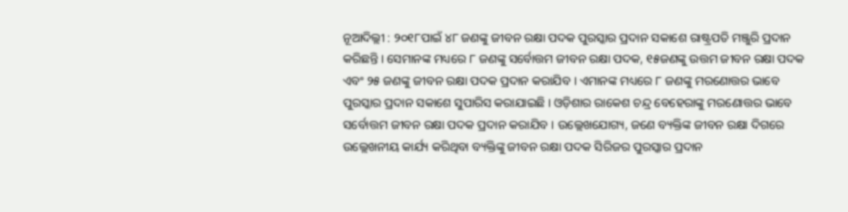ନୂଆଦିଲ୍ଲୀ : ୨୦୧୮ପାଇଁ ୪୮ ଜଣଙ୍କୁ ଜୀବନ ରକ୍ଷା ପଦକ ପୁରସ୍କାର ପ୍ରଦାନ ସକାଶେ ରାଷ୍ଟ୍ରପତି ମଞ୍ଜୁରି ପ୍ରଦାନ କରିଛନ୍ତି । ସେମାନଙ୍କ ମଧ୍ୟରେ ୮ ଜଣଙ୍କୁ ସର୍ବୋତ୍ତମ ଜୀବନ ରକ୍ଷା ପଦକ, ୧୫ଜଣଙ୍କୁ ଉତ୍ତମ ଜୀବନ ରକ୍ଷା ପଦକ ଏବଂ ୨୫ ଜଣଙ୍କୁ ଜୀବନ ରକ୍ଷା ପଦକ ପ୍ରଦାନ କରାଯିବ । ଏମାନଙ୍କ ମଧ୍ୟରେ ୮ ଜଣଙ୍କୁ ମରଣୋତ୍ତର ଭାବେ ପୁରସ୍କାର ପ୍ରଦାନ ସକାଶେ ସୁପାରିସ କରାଯାଇଛି । ଓଡ଼ିଶାର ରାକେଶ ଚନ୍ଦ୍ର ବେହେରାଙ୍କୁ ମରଣୋତ୍ତର ଭାବେ ସର୍ବୋତ୍ତମ ଜୀବନ ରକ୍ଷା ପଦକ ପ୍ରଦାନ କରାଯିବ । ଉଲ୍ଲେଖଯୋଗ୍ୟ, ଜଣେ ବ୍ୟକ୍ତିଙ୍କ ଜୀବନ ରକ୍ଷା ଦିଗରେ ଉଲ୍ଲେଖନୀୟ କାର୍ଯ୍ୟ କରିଥିବା ବ୍ୟକ୍ତିଙ୍କୁ ଜୀବନ ରକ୍ଷା ପଦକ ସିରିଜର ପୁରସ୍କାର ପ୍ରଦାନ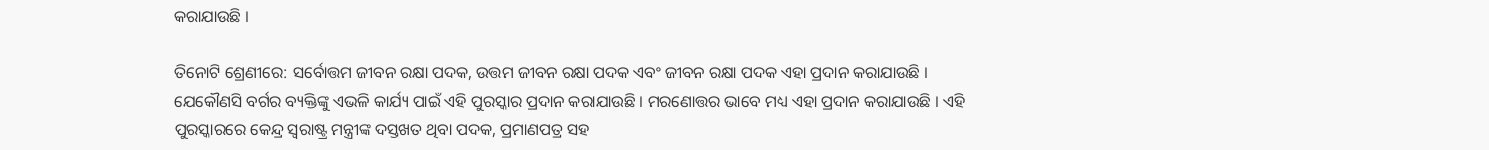କରାଯାଉଛି ।

ତିନୋଟି ଶ୍ରେଣୀରେ: ସର୍ବୋତ୍ତମ ଜୀବନ ରକ୍ଷା ପଦକ, ଉତ୍ତମ ଜୀବନ ରକ୍ଷା ପଦକ ଏବଂ ଜୀବନ ରକ୍ଷା ପଦକ ଏହା ପ୍ରଦାନ କରାଯାଉଛି । ଯେକୌଣସି ବର୍ଗର ବ୍ୟକ୍ତିଙ୍କୁ ଏଭଳି କାର୍ଯ୍ୟ ପାଇଁ ଏହି ପୁରସ୍କାର ପ୍ରଦାନ କରାଯାଉଛି । ମରଣୋତ୍ତର ଭାବେ ମଧ୍ୟ ଏହା ପ୍ରଦାନ କରାଯାଉଛି । ଏହି ପୁରସ୍କାରରେ କେନ୍ଦ୍ର ସ୍ୱରାଷ୍ଟ୍ର ମନ୍ତ୍ରୀଙ୍କ ଦସ୍ତଖତ ଥିବା ପଦକ, ପ୍ରମାଣପତ୍ର ସହ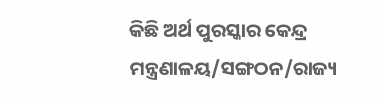କିଛି ଅର୍ଥ ପୁରସ୍କାର କେନ୍ଦ୍ର ମନ୍ତ୍ରଣାଳୟ/ସଙ୍ଗଠନ/ରାଜ୍ୟ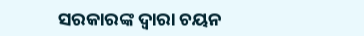ସରକାରଙ୍କ ଦ୍ୱାରା ଚୟନ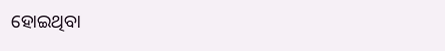ହୋଇଥିବା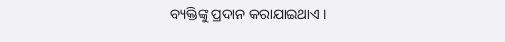ବ୍ୟକ୍ତିଙ୍କୁ ପ୍ରଦାନ କରାଯାଇଥାଏ ।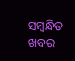ସମ୍ବନ୍ଧିତ ଖବର